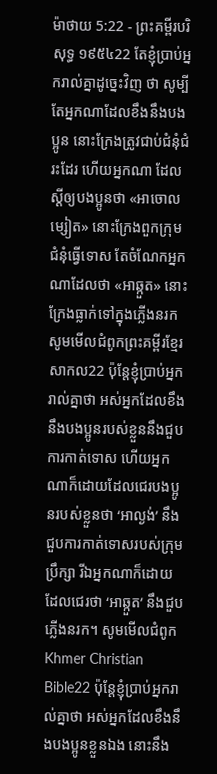ម៉ាថាយ 5:22 - ព្រះគម្ពីរបរិសុទ្ធ ១៩៥៤22 តែខ្ញុំប្រាប់អ្នករាល់គ្នាដូច្នេះវិញ ថា សូម្បីតែអ្នកណាដែលខឹងនឹងបងប្អូន នោះក្រែងត្រូវជាប់ជំនុំជំរះដែរ ហើយអ្នកណា ដែលស្ដីឲ្យបងប្អូនថា «អាចោលម្សៀត» នោះក្រែងពួកក្រុមជំនុំធ្វើទោស តែចំណែកអ្នកណាដែលថា «អាឆ្កួត» នោះក្រែងធ្លាក់ទៅក្នុងភ្លើងនរក សូមមើលជំពូកព្រះគម្ពីរខ្មែរសាកល22 ប៉ុន្តែខ្ញុំប្រាប់អ្នករាល់គ្នាថា អស់អ្នកដែលខឹងនឹងបងប្អូនរបស់ខ្លួននឹងជួបការកាត់ទោស ហើយអ្នកណាក៏ដោយដែលជេរបងប្អូនរបស់ខ្លួនថា ‘អាល្ងង់’ នឹងជួបការកាត់ទោសរបស់ក្រុមប្រឹក្សា រីឯអ្នកណាក៏ដោយដែលជេរថា ‘អាឆ្កួត’ នឹងជួបភ្លើងនរក។ សូមមើលជំពូកKhmer Christian Bible22 ប៉ុន្ដែខ្ញុំប្រាប់អ្នករាល់គ្នាថា អស់អ្នកដែលខឹងនឹងបងប្អូនខ្លួនឯង នោះនឹង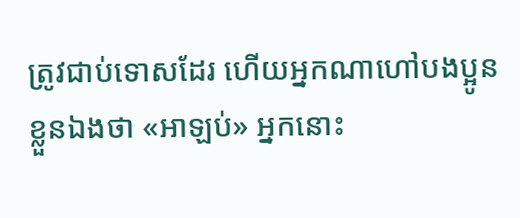ត្រូវជាប់ទោសដែរ ហើយអ្នកណាហៅបងប្អូនខ្លួនឯងថា «អាឡប់» អ្នកនោះ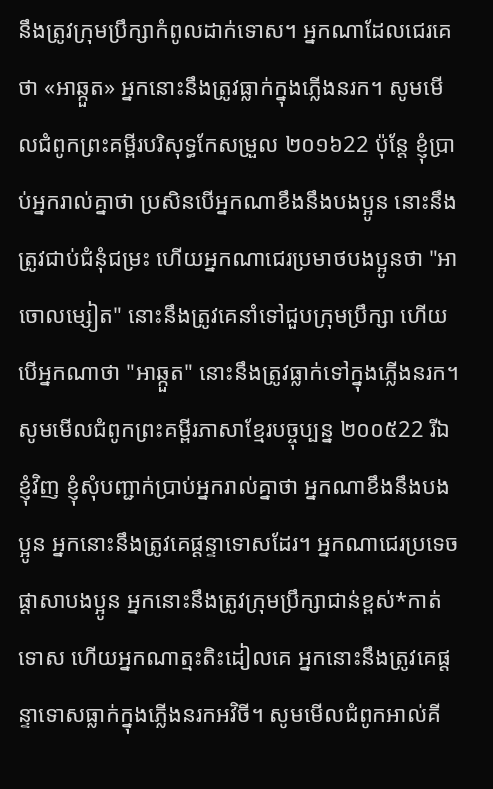នឹងត្រូវក្រុមប្រឹក្សាកំពូលដាក់ទោស។ អ្នកណាដែលជេរគេថា «អាឆ្កួត» អ្នកនោះនឹងត្រូវធ្លាក់ក្នុងភ្លើងនរក។ សូមមើលជំពូកព្រះគម្ពីរបរិសុទ្ធកែសម្រួល ២០១៦22 ប៉ុន្តែ ខ្ញុំប្រាប់អ្នករាល់គ្នាថា ប្រសិនបើអ្នកណាខឹងនឹងបងប្អូន នោះនឹងត្រូវជាប់ជំនុំជម្រះ ហើយអ្នកណាជេរប្រមាថបងប្អូនថា "អាចោលម្សៀត" នោះនឹងត្រូវគេនាំទៅជួបក្រុមប្រឹក្សា ហើយបើអ្នកណាថា "អាឆ្កួត" នោះនឹងត្រូវធ្លាក់ទៅក្នុងភ្លើងនរក។ សូមមើលជំពូកព្រះគម្ពីរភាសាខ្មែរបច្ចុប្បន្ន ២០០៥22 រីឯខ្ញុំវិញ ខ្ញុំសុំបញ្ជាក់ប្រាប់អ្នករាល់គ្នាថា អ្នកណាខឹងនឹងបងប្អូន អ្នកនោះនឹងត្រូវគេផ្ដន្ទាទោសដែរ។ អ្នកណាជេរប្រទេចផ្តាសាបងប្អូន អ្នកនោះនឹងត្រូវក្រុមប្រឹក្សាជាន់ខ្ពស់*កាត់ទោស ហើយអ្នកណាត្មះតិះដៀលគេ អ្នកនោះនឹងត្រូវគេផ្ដន្ទាទោសធ្លាក់ក្នុងភ្លើងនរកអវិចី។ សូមមើលជំពូកអាល់គី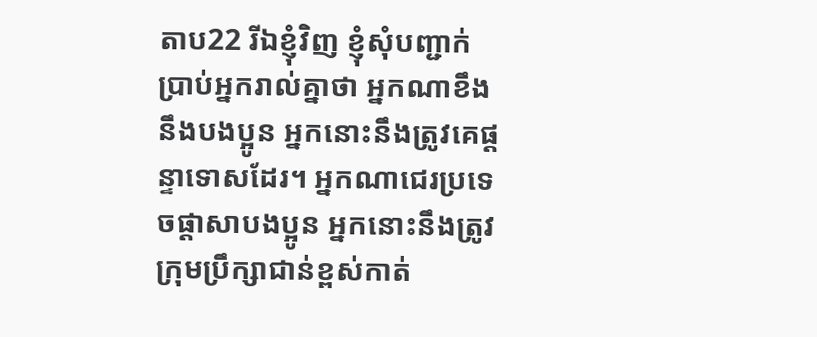តាប22 រីឯខ្ញុំវិញ ខ្ញុំសុំបញ្ជាក់ប្រាប់អ្នករាល់គ្នាថា អ្នកណាខឹងនឹងបងប្អូន អ្នកនោះនឹងត្រូវគេផ្ដន្ទាទោសដែរ។ អ្នកណាជេរប្រទេចផ្ដាសាបងប្អូន អ្នកនោះនឹងត្រូវក្រុមប្រឹក្សាជាន់ខ្ពស់កាត់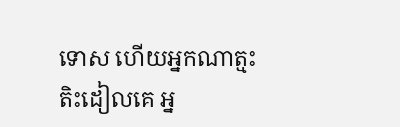ទោស ហើយអ្នកណាត្មះតិះដៀលគេ អ្ន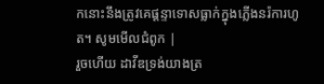កនោះនឹងត្រូវគេផ្ដន្ទាទោសធ្លាក់ក្នុងភ្លើងនរ៉ការហូត។ សូមមើលជំពូក |
រួចហើយ ដាវីឌទ្រង់យាងត្រ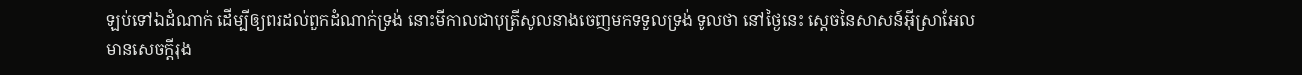ឡប់ទៅឯដំណាក់ ដើម្បីឲ្យពរដល់ពួកដំណាក់ទ្រង់ នោះមីកាលជាបុត្រីសូលនាងចេញមកទទួលទ្រង់ ទូលថា នៅថ្ងៃនេះ ស្តេចនៃសាសន៍អ៊ីស្រាអែល មានសេចក្ដីរុង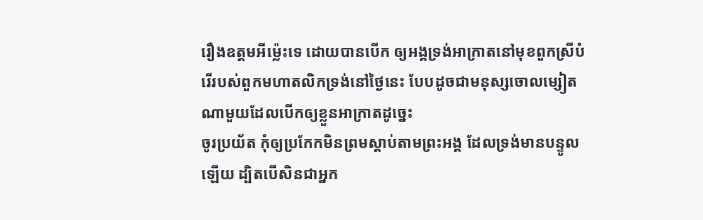រឿងឧត្តមអីម៉្លេះទេ ដោយបានបើក ឲ្យអង្គទ្រង់អាក្រាតនៅមុខពួកស្រីបំរើរបស់ពួកមហាតលិកទ្រង់នៅថ្ងៃនេះ បែបដូចជាមនុស្សចោលម្សៀតណាមួយដែលបើកឲ្យខ្លួនអាក្រាតដូច្នេះ
ចូរប្រយ័ត កុំឲ្យប្រកែកមិនព្រមស្តាប់តាមព្រះអង្គ ដែលទ្រង់មានបន្ទូលឡើយ ដ្បិតបើសិនជាអ្នក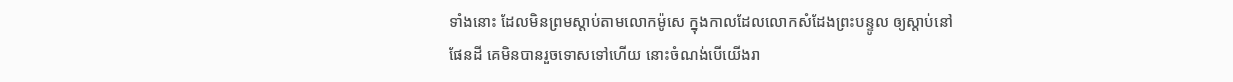ទាំងនោះ ដែលមិនព្រមស្តាប់តាមលោកម៉ូសេ ក្នុងកាលដែលលោកសំដែងព្រះបន្ទូល ឲ្យស្តាប់នៅផែនដី គេមិនបានរួចទោសទៅហើយ នោះចំណង់បើយើងរា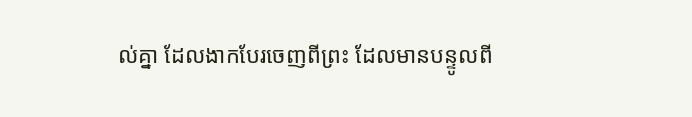ល់គ្នា ដែលងាកបែរចេញពីព្រះ ដែលមានបន្ទូលពី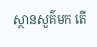ស្ថានសួគ៌មក តើ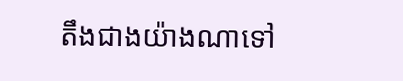តឹងជាងយ៉ាងណាទៅ